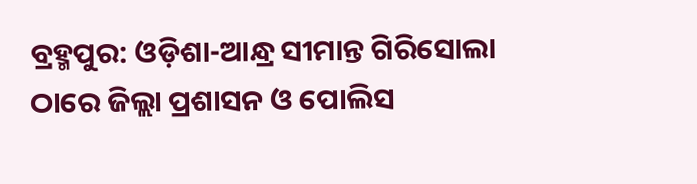ବ୍ରହ୍ମପୁର: ଓଡ଼ିଶା-ଆନ୍ଧ୍ର ସୀମାନ୍ତ ଗିରିସୋଲା ଠାରେ ଜିଲ୍ଲା ପ୍ରଶାସନ ଓ ପୋଲିସ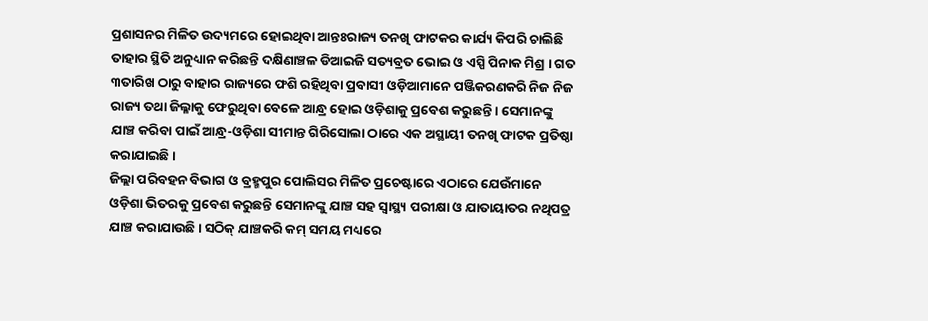ପ୍ରଶାସନର ମିଳିତ ଉଦ୍ୟମରେ ହୋଇଥିବା ଆନ୍ତଃରାଜ୍ୟ ତନଖି ଫାଟକର କାର୍ଯ୍ୟ କିପରି ଚାଲିଛି ତାହାର ସ୍ଥିତି ଅନୁଧ୍ୟାନ କରିଛନ୍ତି ଦକ୍ଷିଣାଞ୍ଚଳ ଡିଆଇଜି ସତ୍ୟବ୍ରତ ଭୋଇ ଓ ଏସ୍ପି ପିନାକ ମିଶ୍ର । ଗତ ୩ତାରିଖ ଠାରୁ ବାହାର ରାଜ୍ୟରେ ଫଶି ରହିଥିବା ପ୍ରବାସୀ ଓଡ଼ିଆମାନେ ପଞ୍ଜିକରଣକରି ନିଜ ନିଜ ରାଜ୍ୟ ତଥା ଜିଲ୍ଳାକୁ ଫେରୁଥିବା ବେଳେ ଆନ୍ଧ୍ର ହୋଇ ଓଡ଼ିଶାକୁ ପ୍ରବେଶ କରୁଛନ୍ତି । ସେମାନଙ୍କୁ ଯାଞ୍ଚ କରିବା ପାଇଁ ଆନ୍ଧ୍ର-ଓଡ଼ିଶା ସୀମାନ୍ତ ଗିରିସୋଲା ଠାରେ ଏକ ଅସ୍ଥାୟୀ ତନଖି ଫାଟକ ପ୍ରତିଷ୍ଠା କରାଯାଇଛି ।
ଜିଲ୍ଲା ପରିବହନ ବିଭାଗ ଓ ବ୍ରହ୍ମପୁର ପୋଲିସର ମିଳିତ ପ୍ରଚେଷ୍ଟାରେ ଏଠାରେ ଯେଉଁମାନେ ଓଡ଼ିଶା ଭିତରକୁ ପ୍ରବେଶ କରୁଛନ୍ତି ସେମାନଙ୍କୁ ଯାଞ୍ଚ ସହ ସ୍ୱାସ୍ଥ୍ୟ ପରୀକ୍ଷା ଓ ଯାତାୟାତର ନଥିପତ୍ର ଯାଞ୍ଚ କରାଯାଉଛି । ସଠିକ୍ ଯାଞ୍ଚକରି କମ୍ ସମୟ ମଧ୍ୟରେ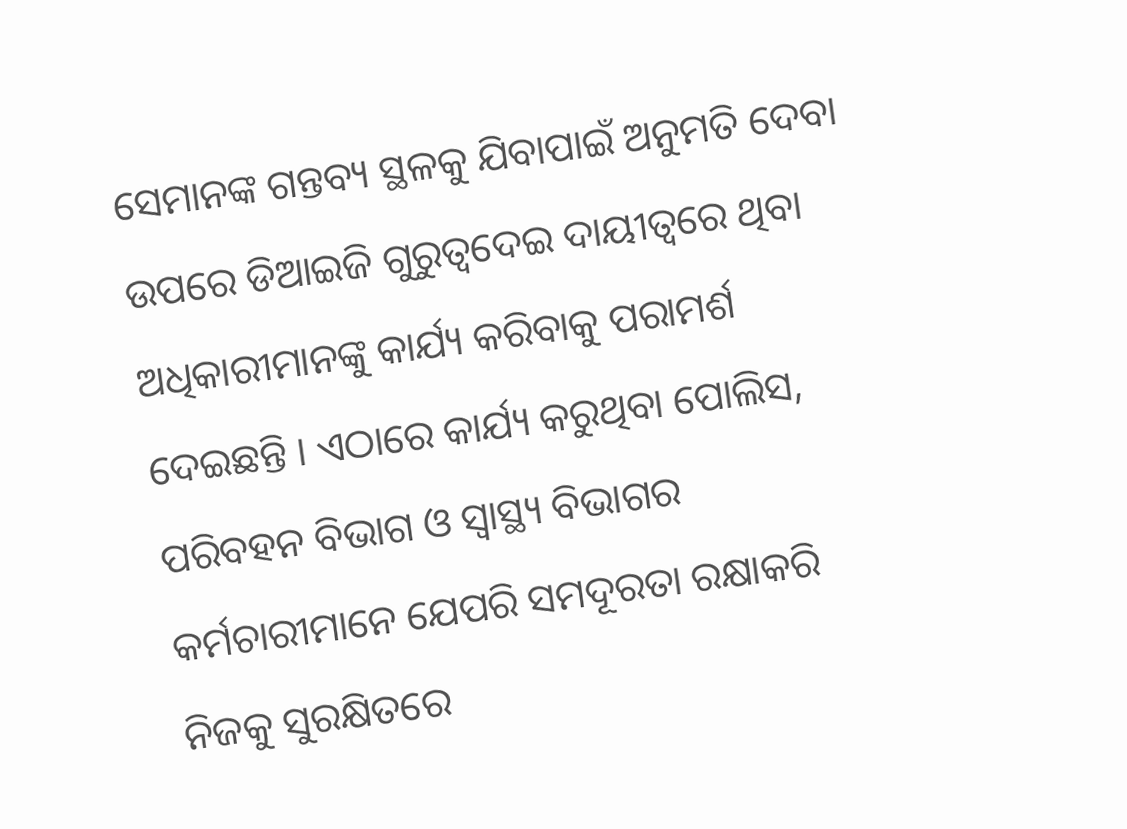ସେମାନଙ୍କ ଗନ୍ତବ୍ୟ ସ୍ଥଳକୁ ଯିବାପାଇଁ ଅନୁମତି ଦେବା ଉପରେ ଡିଆଇଜି ଗୁରୁତ୍ୱଦେଇ ଦାୟୀତ୍ୱରେ ଥିବା ଅଧିକାରୀମାନଙ୍କୁ କାର୍ଯ୍ୟ କରିବାକୁ ପରାମର୍ଶ ଦେଇଛନ୍ତି । ଏଠାରେ କାର୍ଯ୍ୟ କରୁଥିବା ପୋଲିସ, ପରିବହନ ବିଭାଗ ଓ ସ୍ୱାସ୍ଥ୍ୟ ବିଭାଗର କର୍ମଚାରୀମାନେ ଯେପରି ସମଦୂରତା ରକ୍ଷାକରି ନିଜକୁ ସୁରକ୍ଷିତରେ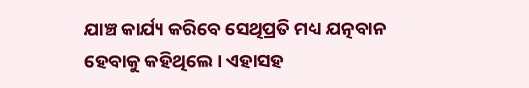ଯାଞ୍ଚ କାର୍ଯ୍ୟ କରିବେ ସେଥିପ୍ରତି ମଧ୍ୟ ଯତ୍ନବାନ ହେବାକୁ କହିଥିଲେ । ଏହାସହ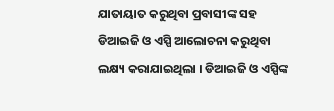ଯାତାୟାତ କରୁଥିବା ପ୍ରବାସୀଙ୍କ ସହ ଡିଆଇଜି ଓ ଏସ୍ପି ଆଲୋଚନା କରୁଥିବା ଲକ୍ଷ୍ୟ କରାଯାଇଥିଲା । ଡିଆଇଜି ଓ ଏସ୍ପିଙ୍କ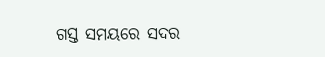ଗସ୍ତ ସମୟରେ ସଦର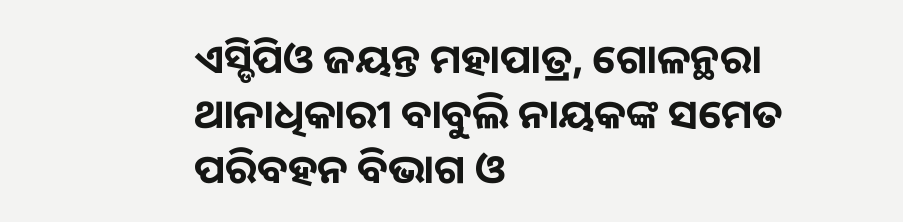ଏସ୍ଡିପିଓ ଜୟନ୍ତ ମହାପାତ୍ର, ଗୋଳନ୍ଥରା ଥାନାଧିକାରୀ ବାବୁଲି ନାୟକଙ୍କ ସମେତ ପରିବହନ ବିଭାଗ ଓ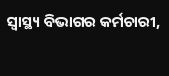ସ୍ୱାସ୍ଥ୍ୟ ବିଭାଗର କର୍ମଚାରୀ,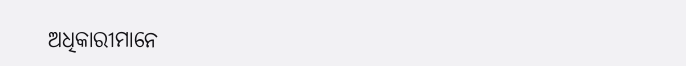ଅଧିକାରୀମାନେ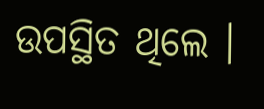ଉପସ୍ଥିତ ଥିଲେ ।